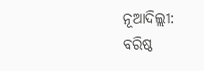ନୂଆଦିଲ୍ଲୀ: ବରିଷ୍ଠ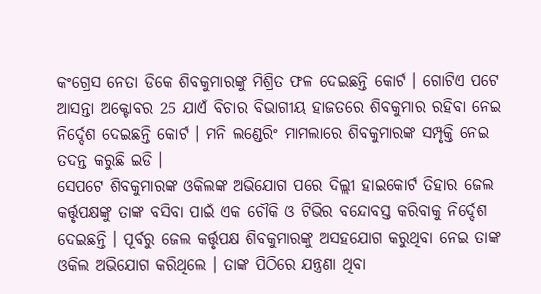କଂଗ୍ରେସ ନେତା ଡିକେ ଶିବକୁମାରଙ୍କୁ ମିଶ୍ରିତ ଫଳ ଦେଇଛନ୍ତି କୋର୍ଟ । ଗୋଟିଏ ପଟେ ଆସନ୍ତା ଅକ୍ଟୋବର 25 ଯାଏଁ ବିଚାର ବିଭାଗୀୟ ହାଜତରେ ଶିବକୁମାର ରହିବା ନେଇ ନିର୍ଦ୍ଦେଶ ଦେଇଛନ୍ତି କୋର୍ଟ । ମନି ଲଣ୍ଡେରିଂ ମାମଲାରେ ଶିବକୁମାରଙ୍କ ସମ୍ପୃକ୍ତି ନେଇ ତଦନ୍ତ କରୁଛି ଇଡି ।
ସେପଟେ ଶିବକୁମାରଙ୍କ ଓକିଲଙ୍କ ଅଭିଯୋଗ ପରେ ଦିଲ୍ଲୀ ହାଇକୋର୍ଟ ତିହାର ଜେଲ କର୍ତ୍ତୃପକ୍ଷଙ୍କୁ ତାଙ୍କ ବସିବା ପାଇଁ ଏକ ଚୌକି ଓ ଟିଭିର ବନ୍ଦୋବସ୍ତ କରିବାକୁ ନିର୍ଦ୍ଦେଶ ଦେଇଛନ୍ତି । ପୂର୍ବରୁ ଜେଲ କର୍ତ୍ତୃପକ୍ଷ ଶିବକୁମାରଙ୍କୁ ଅସହଯୋଗ କରୁଥିବା ନେଇ ତାଙ୍କ ଓକିଲ ଅଭିଯୋଗ କରିଥିଲେ । ତାଙ୍କ ପିଠିରେ ଯନ୍ତ୍ରଣା ଥିବା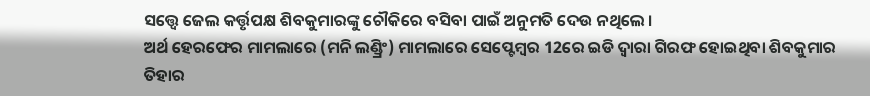ସତ୍ତ୍ବେ ଜେଲ କର୍ତ୍ତୃପକ୍ଷ ଶିବକୁମାରଙ୍କୁ ଚୌକିରେ ବସିବା ପାଇଁ ଅନୁମତି ଦେଉ ନଥିଲେ ।
ଅର୍ଥ ହେରଫେର ମାମଲାରେ (ମନି ଲଣ୍ଡ୍ରିଂ) ମାମଲାରେ ସେପ୍ଟେମ୍ବର 12ରେ ଇଡି ଦ୍ବାରା ଗିରଫ ହୋଇଥିବା ଶିବକୁମାର ତିହାର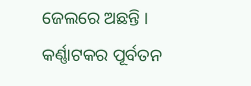ଜେଲରେ ଅଛନ୍ତି । କର୍ଣ୍ଣାଟକର ପୂର୍ବତନ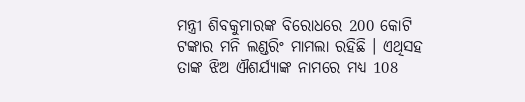ମନ୍ତ୍ରୀ ଶିବକୁମାରଙ୍କ ବିରୋଧରେ 200 କୋଟି ଟଙ୍କାର ମନି ଲଣ୍ଡରିଂ ମାମଲା ରହିଛି । ଏଥିସହ ତାଙ୍କ ଝିଅ ଐଶର୍ଯ୍ୟାଙ୍କ ନାମରେ ମଧ୍ୟ 108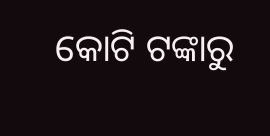କୋଟି ଟଙ୍କାରୁ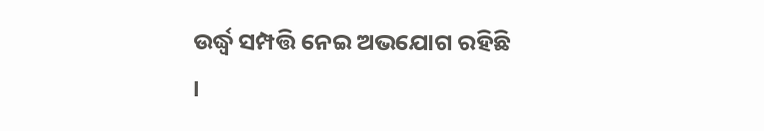ଉର୍ଦ୍ଧ୍ବ ସମ୍ପତ୍ତି ନେଇ ଅଭଯୋଗ ରହିଛି ।